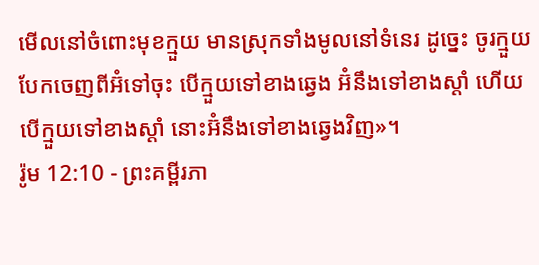មើលនៅចំពោះមុខក្មួយ មានស្រុកទាំងមូលនៅទំនេរ ដូច្នេះ ចូរក្មួយបែកចេញពីអ៊ំទៅចុះ បើក្មួយទៅខាងឆ្វេង អ៊ំនឹងទៅខាងស្ដាំ ហើយបើក្មួយទៅខាងស្ដាំ នោះអ៊ំនឹងទៅខាងឆ្វេងវិញ»។
រ៉ូម 12:10 - ព្រះគម្ពីរភា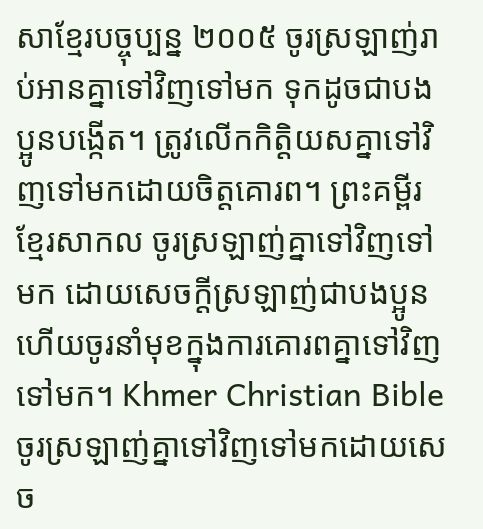សាខ្មែរបច្ចុប្បន្ន ២០០៥ ចូរស្រឡាញ់រាប់អានគ្នាទៅវិញទៅមក ទុកដូចជាបងប្អូនបង្កើត។ ត្រូវលើកកិត្តិយសគ្នាទៅវិញទៅមកដោយចិត្តគោរព។ ព្រះគម្ពីរខ្មែរសាកល ចូរស្រឡាញ់គ្នាទៅវិញទៅមក ដោយសេចក្ដីស្រឡាញ់ជាបងប្អូន ហើយចូរនាំមុខក្នុងការគោរពគ្នាទៅវិញទៅមក។ Khmer Christian Bible ចូរស្រឡាញ់គ្នាទៅវិញទៅមកដោយសេច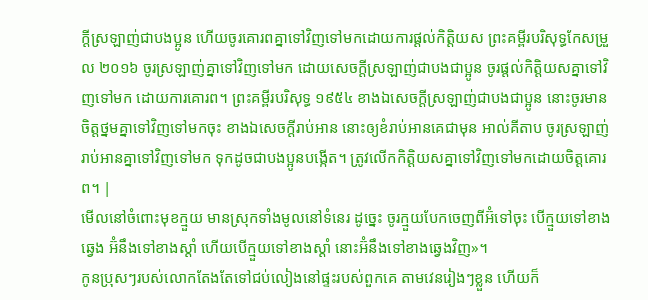ក្ដីស្រឡាញ់ជាបងប្អូន ហើយចូរគោរពគ្នាទៅវិញទៅមកដោយការផ្ដល់កិត្ដិយស ព្រះគម្ពីរបរិសុទ្ធកែសម្រួល ២០១៦ ចូរស្រឡាញ់គ្នាទៅវិញទៅមក ដោយសេចក្ដីស្រឡាញ់ជាបងជាប្អូន ចូរផ្តល់កិត្តិយសគ្នាទៅវិញទៅមក ដោយការគោរព។ ព្រះគម្ពីរបរិសុទ្ធ ១៩៥៤ ខាងឯសេចក្ដីស្រឡាញ់ជាបងជាប្អូន នោះចូរមានចិត្តថ្នមគ្នាទៅវិញទៅមកចុះ ខាងឯសេចក្ដីរាប់អាន នោះឲ្យខំរាប់អានគេជាមុន អាល់គីតាប ចូរស្រឡាញ់រាប់អានគ្នាទៅវិញទៅមក ទុកដូចជាបងប្អូនបង្កើត។ ត្រូវលើកកិត្ដិយសគ្នាទៅវិញទៅមកដោយចិត្ដគោរព។ |
មើលនៅចំពោះមុខក្មួយ មានស្រុកទាំងមូលនៅទំនេរ ដូច្នេះ ចូរក្មួយបែកចេញពីអ៊ំទៅចុះ បើក្មួយទៅខាងឆ្វេង អ៊ំនឹងទៅខាងស្ដាំ ហើយបើក្មួយទៅខាងស្ដាំ នោះអ៊ំនឹងទៅខាងឆ្វេងវិញ»។
កូនប្រុសៗរបស់លោកតែងតែទៅជប់លៀងនៅផ្ទះរបស់ពួកគេ តាមវេនរៀងៗខ្លួន ហើយក៏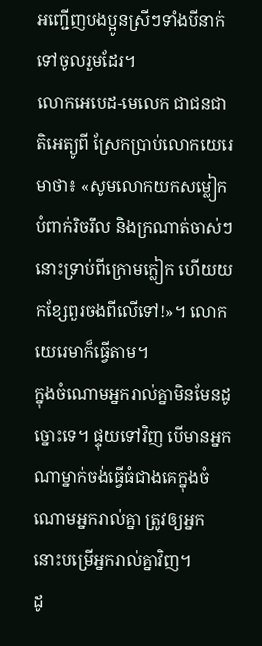អញ្ជើញបងប្អូនស្រីៗទាំងបីនាក់ទៅចូលរួមដែរ។
លោកអេបេដ-មេលេក ជាជនជាតិអេត្យូពី ស្រែកប្រាប់លោកយេរេមាថា៖ «សូមលោកយកសម្លៀកបំពាក់រិចរឹល និងក្រណាត់ចាស់ៗនោះទ្រាប់ពីក្រោមក្លៀក ហើយយកខ្សែពួរចងពីលើទៅ!»។ លោកយេរេមាក៏ធ្វើតាម។
ក្នុងចំណោមអ្នករាល់គ្នាមិនមែនដូច្នោះទេ។ ផ្ទុយទៅវិញ បើមានអ្នកណាម្នាក់ចង់ធ្វើធំជាងគេក្នុងចំណោមអ្នករាល់គ្នា ត្រូវឲ្យអ្នកនោះបម្រើអ្នករាល់គ្នាវិញ។
ដូ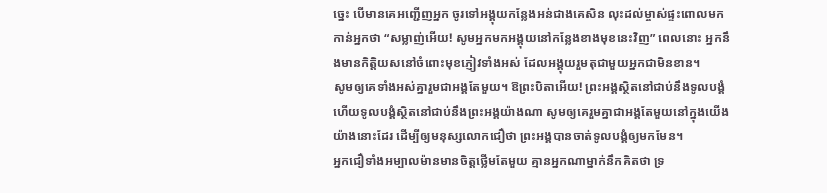ច្នេះ បើមានគេអញ្ជើញអ្នក ចូរទៅអង្គុយកន្លែងអន់ជាងគេសិន លុះដល់ម្ចាស់ផ្ទះពោលមកកាន់អ្នកថា “សម្លាញ់អើយ! សូមអ្នកមកអង្គុយនៅកន្លែងខាងមុខនេះវិញ” ពេលនោះ អ្នកនឹងមានកិត្តិយសនៅចំពោះមុខភ្ញៀវទាំងអស់ ដែលអង្គុយរួមតុជាមួយអ្នកជាមិនខាន។
សូមឲ្យគេទាំងអស់គ្នារួមជាអង្គតែមួយ។ ឱព្រះបិតាអើយ! ព្រះអង្គស្ថិតនៅជាប់នឹងទូលបង្គំ ហើយទូលបង្គំស្ថិតនៅជាប់នឹងព្រះអង្គយ៉ាងណា សូមឲ្យគេរួមគ្នាជាអង្គតែមួយនៅក្នុងយើងយ៉ាងនោះដែរ ដើម្បីឲ្យមនុស្សលោកជឿថា ព្រះអង្គបានចាត់ទូលបង្គំឲ្យមកមែន។
អ្នកជឿទាំងអម្បាលម៉ានមានចិត្តថ្លើមតែមួយ គ្មានអ្នកណាម្នាក់នឹកគិតថា ទ្រ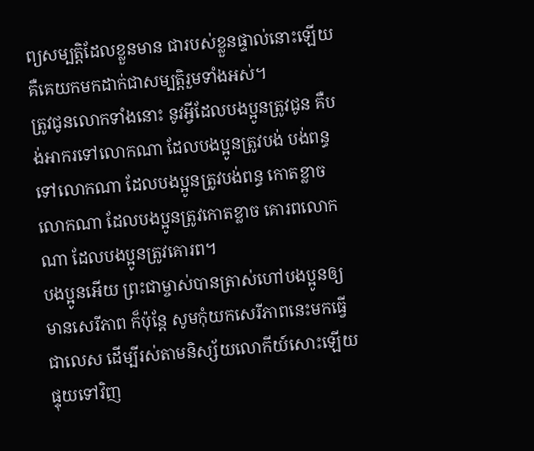ព្យសម្បត្តិដែលខ្លួនមាន ជារបស់ខ្លួនផ្ទាល់នោះឡើយ គឺគេយកមកដាក់ជាសម្បត្តិរួមទាំងអស់។
ត្រូវជូនលោកទាំងនោះ នូវអ្វីដែលបងប្អូនត្រូវជូន គឺបង់អាករទៅលោកណា ដែលបងប្អូនត្រូវបង់ បង់ពន្ធទៅលោកណា ដែលបងប្អូនត្រូវបង់ពន្ធ កោតខ្លាចលោកណា ដែលបងប្អូនត្រូវកោតខ្លាច គោរពលោកណា ដែលបងប្អូនត្រូវគោរព។
បងប្អូនអើយ ព្រះជាម្ចាស់បានត្រាស់ហៅបងប្អូនឲ្យមានសេរីភាព ក៏ប៉ុន្តែ សូមកុំយកសេរីភាពនេះមកធ្វើជាលេស ដើម្បីរស់តាមនិស្ស័យលោកីយ៍សោះឡើយ ផ្ទុយទៅវិញ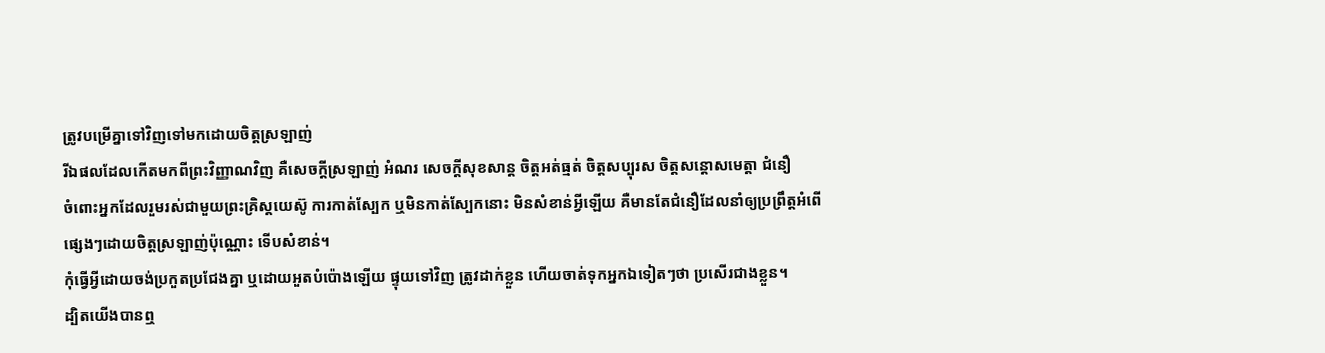ត្រូវបម្រើគ្នាទៅវិញទៅមកដោយចិត្តស្រឡាញ់
រីឯផលដែលកើតមកពីព្រះវិញ្ញាណវិញ គឺសេចក្ដីស្រឡាញ់ អំណរ សេចក្ដីសុខសាន្ត ចិត្តអត់ធ្មត់ ចិត្តសប្បុរស ចិត្តសន្ដោសមេត្តា ជំនឿ
ចំពោះអ្នកដែលរួមរស់ជាមួយព្រះគ្រិស្តយេស៊ូ ការកាត់ស្បែក ឬមិនកាត់ស្បែកនោះ មិនសំខាន់អ្វីឡើយ គឺមានតែជំនឿដែលនាំឲ្យប្រព្រឹត្តអំពើផ្សេងៗដោយចិត្តស្រឡាញ់ប៉ុណ្ណោះ ទើបសំខាន់។
កុំធ្វើអ្វីដោយចង់ប្រកួតប្រជែងគ្នា ឬដោយអួតបំប៉ោងឡើយ ផ្ទុយទៅវិញ ត្រូវដាក់ខ្លួន ហើយចាត់ទុកអ្នកឯទៀតៗថា ប្រសើរជាងខ្លួន។
ដ្បិតយើងបានឮ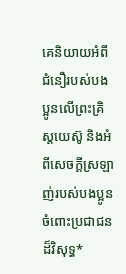គេនិយាយអំពីជំនឿរបស់បងប្អូនលើព្រះគ្រិស្តយេស៊ូ និងអំពីសេចក្ដីស្រឡាញ់របស់បងប្អូន ចំពោះប្រជាជនដ៏វិសុទ្ធ*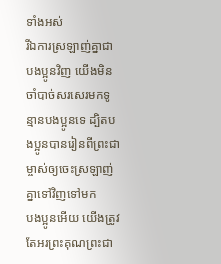ទាំងអស់
រីឯការស្រឡាញ់គ្នាជាបងប្អូនវិញ យើងមិនចាំបាច់សរសេរមកទូន្មានបងប្អូនទេ ដ្បិតបងប្អូនបានរៀនពីព្រះជាម្ចាស់ឲ្យចេះស្រឡាញ់គ្នាទៅវិញទៅមក
បងប្អូនអើយ យើងត្រូវតែអរព្រះគុណព្រះជា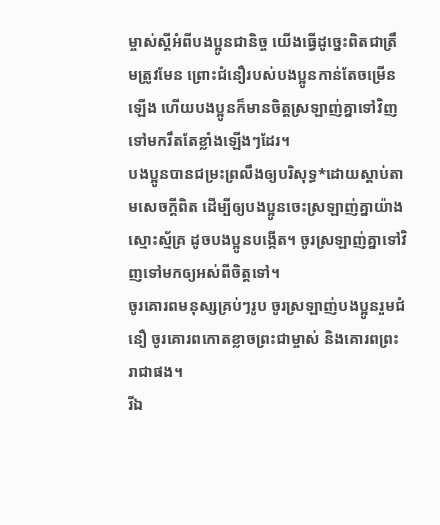ម្ចាស់ស្ដីអំពីបងប្អូនជានិច្ច យើងធ្វើដូច្នេះពិតជាត្រឹមត្រូវមែន ព្រោះជំនឿរបស់បងប្អូនកាន់តែចម្រើនឡើង ហើយបងប្អូនក៏មានចិត្តស្រឡាញ់គ្នាទៅវិញទៅមករឹតតែខ្លាំងឡើងៗដែរ។
បងប្អូនបានជម្រះព្រលឹងឲ្យបរិសុទ្ធ*ដោយស្ដាប់តាមសេចក្ដីពិត ដើម្បីឲ្យបងប្អូនចេះស្រឡាញ់គ្នាយ៉ាងស្មោះស្ម័គ្រ ដូចបងប្អូនបង្កើត។ ចូរស្រឡាញ់គ្នាទៅវិញទៅមកឲ្យអស់ពីចិត្តទៅ។
ចូរគោរពមនុស្សគ្រប់ៗរូប ចូរស្រឡាញ់បងប្អូនរួមជំនឿ ចូរគោរពកោតខ្លាចព្រះជាម្ចាស់ និងគោរពព្រះរាជាផង។
រីឯ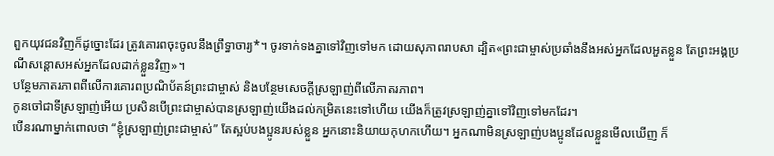ពួកយុវជនវិញក៏ដូច្នោះដែរ ត្រូវគោរពចុះចូលនឹងព្រឹទ្ធាចារ្យ*។ ចូរទាក់ទងគ្នាទៅវិញទៅមក ដោយសុភាពរាបសា ដ្បិត«ព្រះជាម្ចាស់ប្រឆាំងនឹងអស់អ្នកដែលអួតខ្លួន តែព្រះអង្គប្រណីសន្ដោសអស់អ្នកដែលដាក់ខ្លួនវិញ»។
បន្ថែមភាតរភាពពីលើការគោរពប្រណិប័តន៍ព្រះជាម្ចាស់ និងបន្ថែមសេចក្ដីស្រឡាញ់ពីលើភាតរភាព។
កូនចៅជាទីស្រឡាញ់អើយ ប្រសិនបើព្រះជាម្ចាស់បានស្រឡាញ់យើងដល់កម្រិតនេះទៅហើយ យើងក៏ត្រូវស្រឡាញ់គ្នាទៅវិញទៅមកដែរ។
បើនរណាម្នាក់ពោលថា “ខ្ញុំស្រឡាញ់ព្រះជាម្ចាស់” តែស្អប់បងប្អូនរបស់ខ្លួន អ្នកនោះនិយាយកុហកហើយ។ អ្នកណាមិនស្រឡាញ់បងប្អូនដែលខ្លួនមើលឃើញ ក៏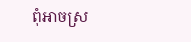ពុំអាចស្រ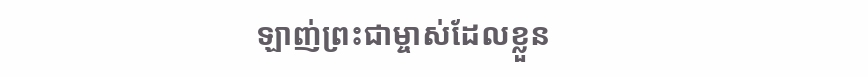ឡាញ់ព្រះជាម្ចាស់ដែលខ្លួន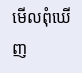មើលពុំឃើញ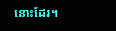នោះដែរ។